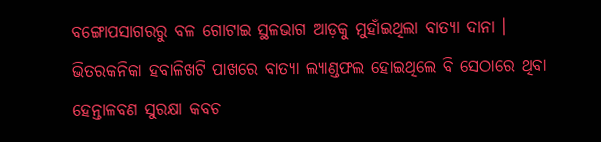ବଙ୍ଗୋପସାଗରରୁ ବଳ ଗୋଟାଇ ସ୍ଥଳଭାଗ ଆଡ଼କୁ ମୁହାଁଇଥିଲା ବାତ୍ୟା ଦାନା । ଭିତରକନିକା ହବାଳିଖଟି ପାଖରେ ବାତ୍ୟା ଲ୍ୟାଣ୍ଡଫଲ ହୋଇଥିଲେ ବି ସେଠାରେ ଥିବା ହେନ୍ତାଳବଣ ସୁରକ୍ଷା କବଚ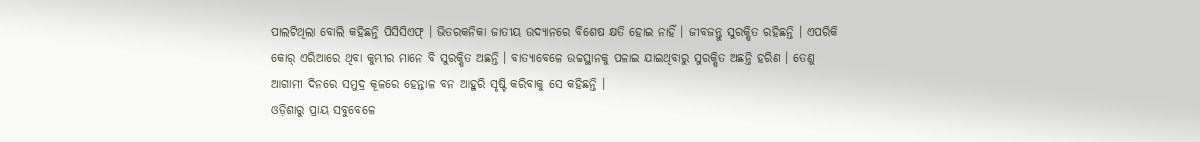ପାଲଟିଥିଲା ବୋଲି କହିଛନ୍ତି ପିସିସିଏଫ୍ । ଭିତରକନିକା ଜାତୀୟ ଉଦ୍ୟାନରେ ବିଶେଷ କ୍ଷତି ହୋଇ ନାହିଁ । ଜୀବଜନ୍ତୁ ସୁରକ୍ଷିତ ରହିଛନ୍ତି । ଏପରିକି କୋର୍ ଏରିଆରେ ଥିବା କୁମ୍ଭୀର ମାନେ ବି ସୁରକ୍ଷିତ ଅଛନ୍ତି । ବାତ୍ୟାବେଳେ ଉଚ୍ଚସ୍ଥାନକୁ ପଳାଇ ଯାଇଥିବାରୁ ସୁରକ୍ଷିତ ଅଛନ୍ତି ହରିଣ । ତେଣୁ ଆଗାମୀ ଦିନରେ ସମୁଦ୍ର କୂଳରେ ହେନ୍ତାଳ ବନ ଆହୁରି ସୃଷ୍ଟି କରିବାକୁ ସେ କହିଛନ୍ତି ।
ଓଡ଼ିଶାରୁ ପ୍ରାୟ ସବୁବେଳେ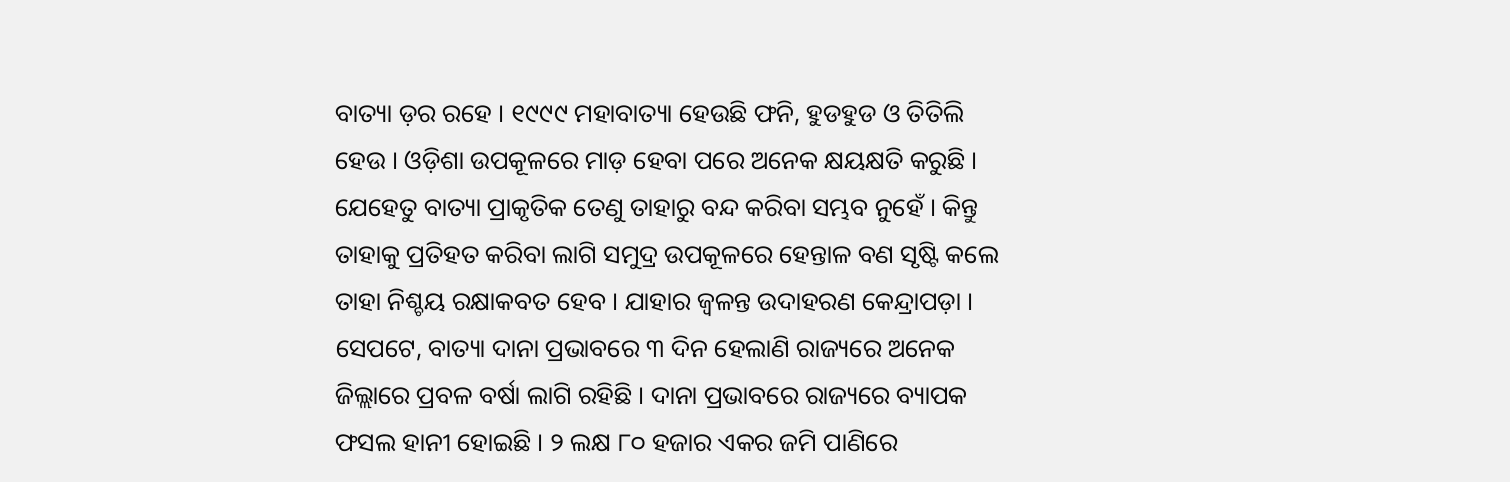ବାତ୍ୟା ଡ଼ର ରହେ । ୧୯୯୯ ମହାବାତ୍ୟା ହେଉଛି ଫନି, ହୁଡହୁଡ ଓ ତିତିଲି ହେଉ । ଓଡ଼ିଶା ଉପକୂଳରେ ମାଡ଼ ହେବା ପରେ ଅନେକ କ୍ଷୟକ୍ଷତି କରୁଛି । ଯେହେତୁ ବାତ୍ୟା ପ୍ରାକୃତିକ ତେଣୁ ତାହାରୁ ବନ୍ଦ କରିବା ସମ୍ଭବ ନୁହେଁ । କିନ୍ତୁ ତାହାକୁ ପ୍ରତିହତ କରିବା ଲାଗି ସମୁଦ୍ର ଉପକୂଳରେ ହେନ୍ତାଳ ବଣ ସୃଷ୍ଟି କଲେ ତାହା ନିଶ୍ଚୟ ରକ୍ଷାକବତ ହେବ । ଯାହାର ଜ୍ଵଳନ୍ତ ଉଦାହରଣ କେନ୍ଦ୍ରାପଡ଼ା । ସେପଟେ, ବାତ୍ୟା ଦାନା ପ୍ରଭାବରେ ୩ ଦିନ ହେଲାଣି ରାଜ୍ୟରେ ଅନେକ ଜିଲ୍ଲାରେ ପ୍ରବଳ ବର୍ଷା ଲାଗି ରହିଛି । ଦାନା ପ୍ରଭାବରେ ରାଜ୍ୟରେ ବ୍ୟାପକ ଫସଲ ହାନୀ ହୋଇଛି । ୨ ଲକ୍ଷ ୮୦ ହଜାର ଏକର ଜମି ପାଣିରେ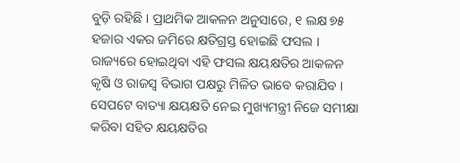ବୁଡ଼ି ରହିଛି । ପ୍ରାଥମିକ ଆକଳନ ଅନୁସାରେ, ୧ ଲକ୍ଷ ୭୫ ହଜାର ଏକର ଜମିରେ କ୍ଷତିଗ୍ରସ୍ତ ହୋଇଛି ଫସଲ । ରାଜ୍ୟରେ ହୋଇଥିବା ଏହି ଫସଲ କ୍ଷୟକ୍ଷତିର ଆକଳନ କୃଷି ଓ ରାଜସ୍ୱ ବିଭାଗ ପକ୍ଷରୁ ମିଳିତ ଭାବେ କରାଯିବ । ସେପଟେ ବାତ୍ୟା କ୍ଷୟକ୍ଷତି ନେଇ ମୁଖ୍ୟମନ୍ତ୍ରୀ ନିଜେ ସମୀକ୍ଷା କରିବା ସହିତ କ୍ଷୟକ୍ଷତିର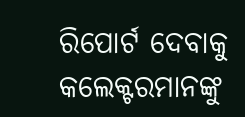ରିପୋର୍ଟ ଦେବାକୁ କଲେକ୍ଟରମାନଙ୍କୁ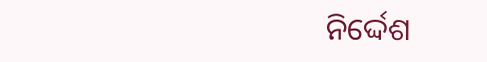ନିର୍ଦ୍ଦେଶ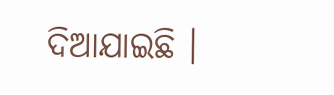ଦିଆଯାଇଛି ।